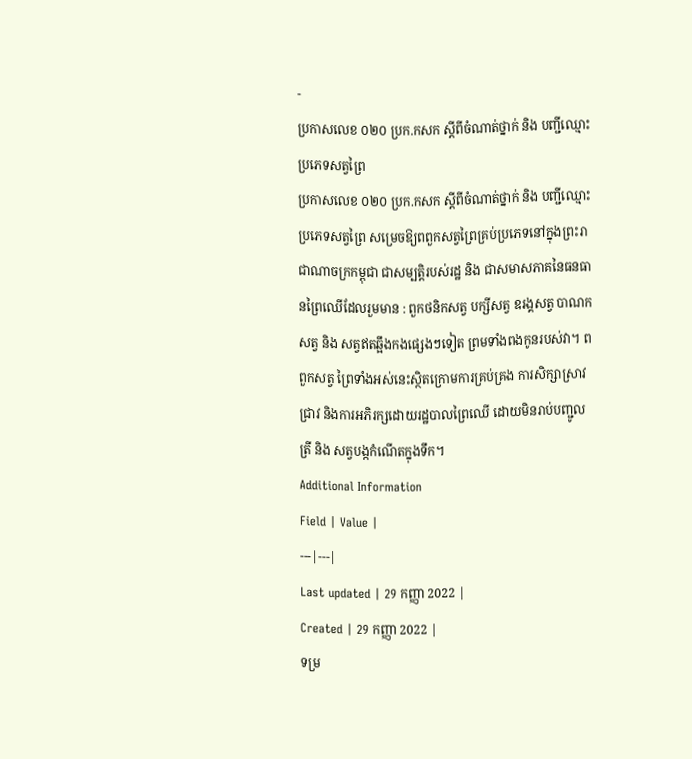-
ប្រកាសលេខ ០២០ ប្រក.កសក ស្តីពីចំណាត់ថ្នាក់ និង បញ្ជីឈ្មោះប្រភេទសត្វព្រៃ
ប្រកាសលេខ ០២០ ប្រក.កសក ស្តីពីចំណាត់ថ្នាក់ និង បញ្ជីឈ្មោះប្រភេទសត្វព្រៃ សម្រេចឱ្យពពួកសត្វព្រៃគ្រប់ប្រភេទនៅក្នុងព្រះរាជាណាចក្រកម្ពុជា ជាសម្បត្តិរបស់រដ្ឋ និង ជាសមាសភាគនៃធនធានព្រៃឈើដែលរួមមាន : ពួកថនិកសត្វ បក្សីសត្វ ឧរង្គសត្វ បាណកសត្វ និង សត្វឥតឆ្អឹងកងផ្សេងៗទៀត ព្រមទាំងពងកូនរបស់វា។ ពពួកសត្វ ព្រៃទាំងអស់នេះស្ថិតក្រោមការគ្រប់គ្រង ការសិក្សាស្រាវជ្រាវ និងការអភិរក្សដោយរដ្ឋបាលព្រៃឈើ ដោយមិនរាប់បញ្ជូលត្រី និង សត្វបង្កកំណើតក្នុងទឹក។
Additional Information
Field | Value |
---|---|
Last updated | 29 កញ្ញា 2022 |
Created | 29 កញ្ញា 2022 |
ទម្រ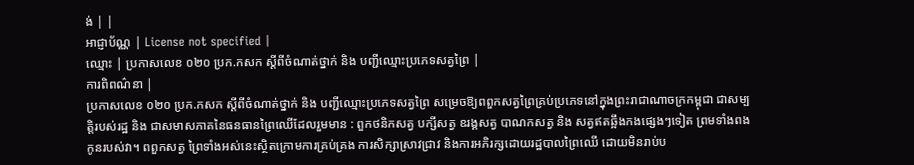ង់ | |
អាជ្ញាប័ណ្ណ | License not specified |
ឈ្មោះ | ប្រកាសលេខ ០២០ ប្រក.កសក ស្តីពីចំណាត់ថ្នាក់ និង បញ្ជីឈ្មោះប្រភេទសត្វព្រៃ |
ការពិពណ៌នា |
ប្រកាសលេខ ០២០ ប្រក.កសក ស្តីពីចំណាត់ថ្នាក់ និង បញ្ជីឈ្មោះប្រភេទសត្វព្រៃ សម្រេចឱ្យពពួកសត្វព្រៃគ្រប់ប្រភេទនៅក្នុងព្រះរាជាណាចក្រកម្ពុជា ជាសម្បត្តិរបស់រដ្ឋ និង ជាសមាសភាគនៃធនធានព្រៃឈើដែលរួមមាន : ពួកថនិកសត្វ បក្សីសត្វ ឧរង្គសត្វ បាណកសត្វ និង សត្វឥតឆ្អឹងកងផ្សេងៗទៀត ព្រមទាំងពងកូនរបស់វា។ ពពួកសត្វ ព្រៃទាំងអស់នេះស្ថិតក្រោមការគ្រប់គ្រង ការសិក្សាស្រាវជ្រាវ និងការអភិរក្សដោយរដ្ឋបាលព្រៃឈើ ដោយមិនរាប់ប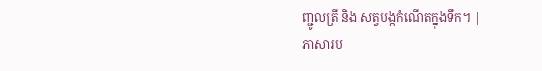ញ្ជូលត្រី និង សត្វបង្កកំណើតក្នុងទឹក។ |
ភាសារប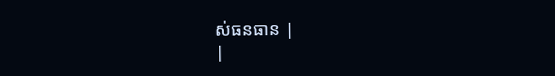ស់ធនធាន |
|